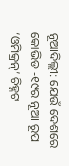ନୂଆଦିଲ୍ଲୀ: ଯେଉଁ ଦେଶରେ କୋଭିଡ -୧୯ର ନୂଆ ରୂପ ‘ଓମିକ୍ରନ୍’ ଚିହ୍ନଟ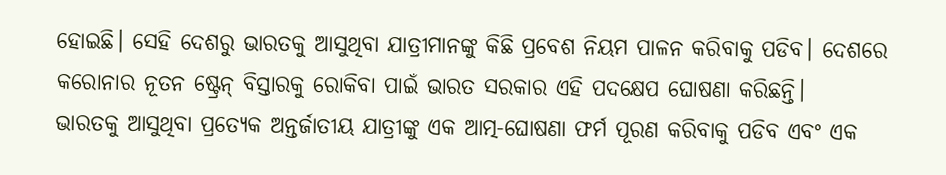ହୋଇଛି। ସେହି ଦେଶରୁ ଭାରତକୁ ଆସୁଥିବା ଯାତ୍ରୀମାନଙ୍କୁ କିଛି ପ୍ରବେଶ ନିୟମ ପାଳନ କରିବାକୁ ପଡିବ। ଦେଶରେ କରୋନାର ନୂତନ ଷ୍ଟ୍ରେନ୍ ବିସ୍ତାରକୁ ରୋକିବା ପାଇଁ ଭାରତ ସରକାର ଏହି ପଦକ୍ଷେପ ଘୋଷଣା କରିଛନ୍ତି।
ଭାରତକୁ ଆସୁଥିବା ପ୍ରତ୍ୟେକ ଅନ୍ତର୍ଜାତୀୟ ଯାତ୍ରୀଙ୍କୁ ଏକ ଆତ୍ମ-ଘୋଷଣା ଫର୍ମ ପୂରଣ କରିବାକୁ ପଡିବ ଏବଂ ଏକ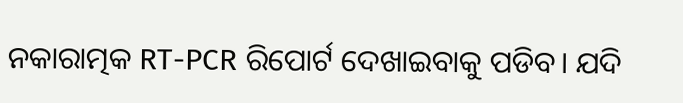ନକାରାତ୍ମକ RT-PCR ରିପୋର୍ଟ ଦେଖାଇବାକୁ ପଡିବ। ଯଦି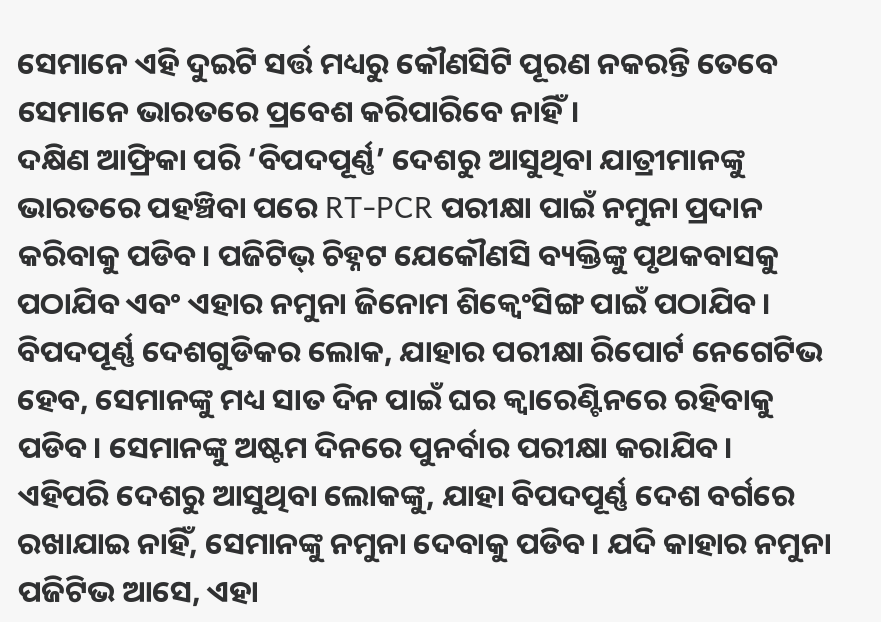ସେମାନେ ଏହି ଦୁଇଟି ସର୍ତ୍ତ ମଧ୍ୟରୁ କୌଣସିଟି ପୂରଣ ନକରନ୍ତି ତେବେ ସେମାନେ ଭାରତରେ ପ୍ରବେଶ କରିପାରିବେ ନାହିଁ।
ଦକ୍ଷିଣ ଆଫ୍ରିକା ପରି ‘ବିପଦପୂର୍ଣ୍ଣ’ ଦେଶରୁ ଆସୁଥିବା ଯାତ୍ରୀମାନଙ୍କୁ ଭାରତରେ ପହଞ୍ଚିବା ପରେ RT-PCR ପରୀକ୍ଷା ପାଇଁ ନମୁନା ପ୍ରଦାନ କରିବାକୁ ପଡିବ। ପଜିଟିଭ୍ ଚିହ୍ନଟ ଯେକୌଣସି ବ୍ୟକ୍ତିଙ୍କୁ ପୃଥକବାସକୁ ପଠାଯିବ ଏବଂ ଏହାର ନମୁନା ଜିନୋମ ଶିକ୍ୱେଂସିଙ୍ଗ ପାଇଁ ପଠାଯିବ।
ବିପଦପୂର୍ଣ୍ଣ ଦେଶଗୁଡିକର ଲୋକ, ଯାହାର ପରୀକ୍ଷା ରିପୋର୍ଟ ନେଗେଟିଭ ହେବ, ସେମାନଙ୍କୁ ମଧ୍ୟ ସାତ ଦିନ ପାଇଁ ଘର କ୍ଵାରେଣ୍ଟିନରେ ରହିବାକୁ ପଡିବ। ସେମାନଙ୍କୁ ଅଷ୍ଟମ ଦିନରେ ପୁନର୍ବାର ପରୀକ୍ଷା କରାଯିବ।
ଏହିପରି ଦେଶରୁ ଆସୁଥିବା ଲୋକଙ୍କୁ, ଯାହା ବିପଦପୂର୍ଣ୍ଣ ଦେଶ ବର୍ଗରେ ରଖାଯାଇ ନାହିଁ, ସେମାନଙ୍କୁ ନମୁନା ଦେବାକୁ ପଡିବ। ଯଦି କାହାର ନମୁନା ପଜିଟିଭ ଆସେ, ଏହା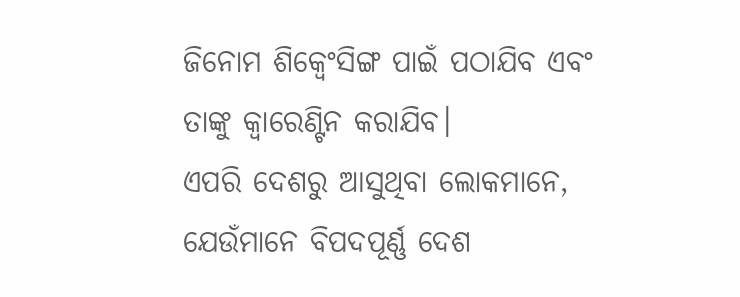ଜିନୋମ ଶିକ୍ୱେଂସିଙ୍ଗ ପାଇଁ ପଠାଯିବ ଏବଂ ତାଙ୍କୁ କ୍ଵାରେଣ୍ଟିନ କରାଯିବ।
ଏପରି ଦେଶରୁ ଆସୁଥିବା ଲୋକମାନେ, ଯେଉଁମାନେ ବିପଦପୂର୍ଣ୍ଣ ଦେଶ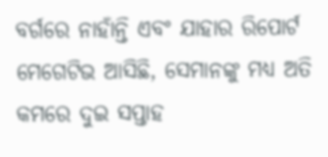ବର୍ଗରେ ନାହାଁନ୍ତି ଏବଂ ଯାହାର ରିପୋର୍ଟ ମେଗେଟିଭ ଆସିଛି, ସେମାନଙ୍କୁ ମଧ୍ୟ ଅତି କମରେ ଦୁଇ ସପ୍ତାହ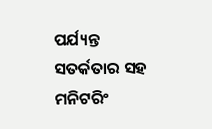ପର୍ଯ୍ୟନ୍ତ ସତର୍କତାର ସହ ମନିଟରିଂ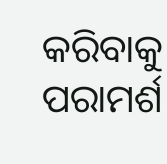କରିବାକୁ ପରାମର୍ଶ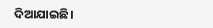ଦିଆଯାଇଛି।